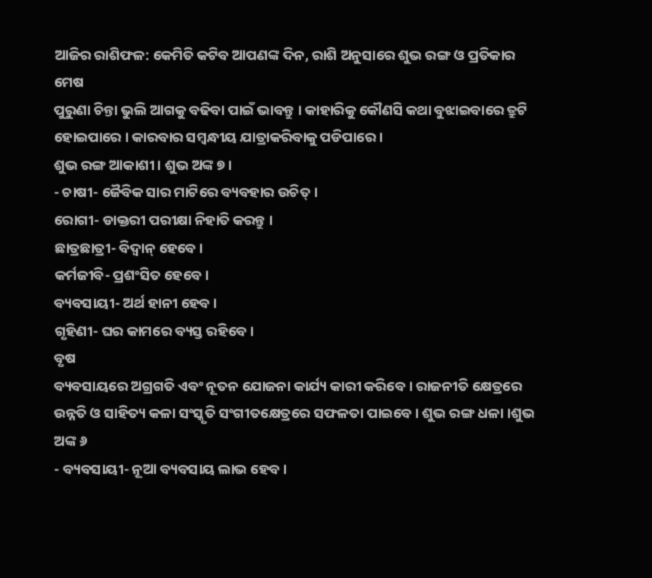ଆଜିର ରାଶିଫଳ: କେମିତି କଟିବ ଆପଣଙ୍କ ଦିନ, ରାଶି ଅନୁସାରେ ଶୁଭ ରଙ୍ଗ ଓ ପ୍ରତିକାର
ମେଷ
ପୁରୁଣା ଚିନ୍ତା ଭୁଲି ଆଗକୁ ବଢିବା ପାଇଁ ଭାବନ୍ତୁ । କାହାରିକୁ କୌଣସି କଥା ବୁଝାଇବାରେ ତ୍ରୁଟି ହୋଇପାରେ । କାରବାର ସମ୍ବନ୍ଧୀୟ ଯାତ୍ରାକରିବାକୁ ପଡିପାରେ ।
ଶୁଭ ରଙ୍ଗ ଆକାଶୀ । ଶୁଭ ଅଙ୍କ ୭ ।
- ଚାଷୀ- ଜୈବିକ ସାର ମାଟିରେ ବ୍ୟବହାର ଉଚିତ୍ ।
ରୋଗୀ- ଡାକ୍ତରୀ ପରୀକ୍ଷା ନିହାତି କରନ୍ତୁ ।
ଛାତ୍ରଛାତ୍ରୀ- ବିଦ୍ୱାନ୍ ହେବେ ।
କର୍ମଜୀବି- ପ୍ରଶଂସିତ ହେବେ ।
ବ୍ୟବସାୟୀ- ଅର୍ଥ ହାନୀ ହେବ ।
ଗୃହିଣୀ- ଘର କାମରେ ବ୍ୟସ୍ତ ରହିବେ ।
ବୃଷ
ବ୍ୟବସାୟରେ ଅଗ୍ରଗତି ଏବଂ ନୂତନ ଯୋଜନା କାର୍ଯ୍ୟ କାରୀ କରିବେ । ରାଜନୀତି କ୍ଷେତ୍ରରେ ଉନ୍ନତି ଓ ସାହିତ୍ୟ କଳା ସଂସ୍କୃତି ସଂଗୀତକ୍ଷେତ୍ରରେ ସଫଳତା ପାଇବେ । ଶୁଭ ରଙ୍ଗ ଧଳା ।ଶୁଭ ଅଙ୍କ ୬
- ବ୍ୟବସାୟୀ- ନୂଆ ବ୍ୟବସାୟ ଲାଭ ହେବ ।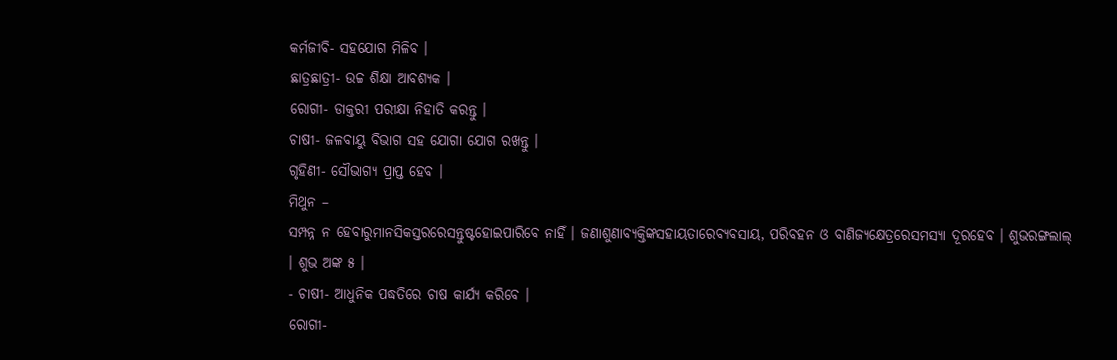କର୍ମଜୀବି- ସହଯୋଗ ମିଳିବ ।
ଛାତ୍ରଛାତ୍ରୀ- ଉଚ୍ଚ ଶିକ୍ଷା ଆବଶ୍ୟକ ।
ରୋଗୀ- ଡାକ୍ତରୀ ପରୀକ୍ଷା ନିହାତି କରନ୍ତୁ ।
ଚାଷୀ- ଜଳବାୟୁ ବିଭାଗ ସହ ଯୋଗା ଯୋଗ ରଖନ୍ତୁ ।
ଗୃହିଣୀ- ସୌଭାଗ୍ୟ ପ୍ରାପ୍ତ ହେବ ।
ମିଥୁନ –
ସମ୍ପନ୍ନ ନ ହେବାରୁମାନସିକସ୍ତରରେସନ୍ତୁଷ୍ଟହୋଇପାରିବେ ନାହିଁ । ଜଣାଶୁଣାବ୍ୟକ୍ତିଙ୍କସହାୟତାରେବ୍ୟବସାୟ, ପରିବହନ ଓ ବାଣିଜ୍ୟକ୍ଷେତ୍ରରେସମସ୍ୟା ଦୂରହେବ । ଶୁଭରଙ୍ଗଲାଲ୍ । ଶୁଭ ଅଙ୍କ ୫ ।
- ଚାଷୀ- ଆଧୁନିକ ପଦ୍ଧତିରେ ଚାଷ କାର୍ଯ୍ୟ କରିବେ ।
ରୋଗୀ-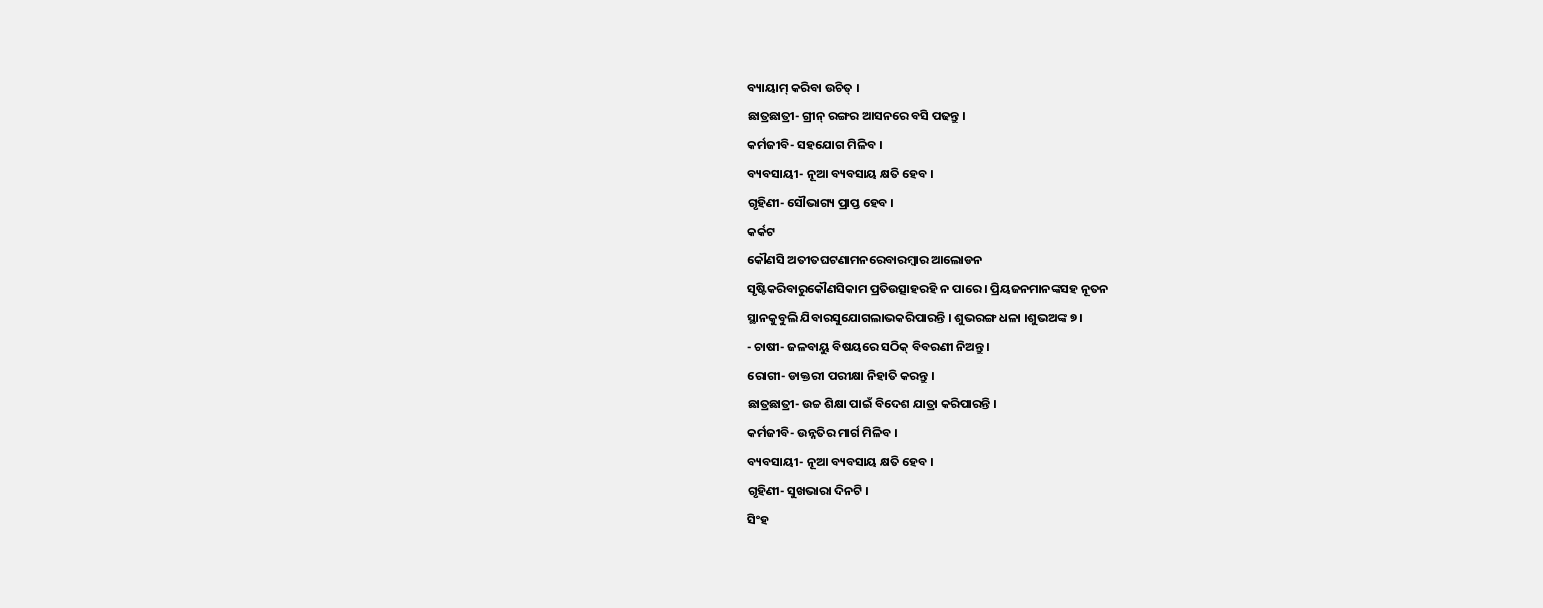ବ୍ୟାୟାମ୍ କରିବା ଉଚିତ୍ ।
ଛାତ୍ରଛାତ୍ରୀ- ଗ୍ରୀନ୍ ରଙ୍ଗର ଆସନରେ ବସି ପଢନ୍ତୁ ।
କର୍ମଜୀବି- ସହଯୋଗ ମିଳିବ ।
ବ୍ୟବସାୟୀ- ନୂଆ ବ୍ୟବସାୟ କ୍ଷତି ହେବ ।
ଗୃହିଣୀ- ସୌଭାଗ୍ୟ ପ୍ରାପ୍ତ ହେବ ।
କର୍କଟ
କୌଣସି ଅତୀତଘଟଣାମନରେବାରମ୍ବାର ଆଲୋଡନ
ସୃଷ୍ଟିକରିବାରୁକୌଣସିକାମ ପ୍ରତିଉତ୍ସାହରହି ନ ପାରେ । ପ୍ରିୟଜନମାନଙ୍କସହ ନୂତନ
ସ୍ଥାନକୁବୁଲି ଯିବାରସୁଯୋଗଲାଭକରିପାରନ୍ତି । ଶୁଭରଙ୍ଗ ଧଳା ।ଶୁଭଅଙ୍କ ୭ ।
- ଚାଷୀ- ଜଳବାୟୁ ବିଷୟରେ ସଠିକ୍ ବିବରଣୀ ନିଅନ୍ତୁ ।
ରୋଗୀ- ଡାକ୍ତରୀ ପରୀକ୍ଷା ନିହାତି କରନ୍ତୁ ।
ଛାତ୍ରଛାତ୍ରୀ- ଉଚ୍ଚ ଶିକ୍ଷା ପାଇଁ ବିଦେଶ ଯାତ୍ରା କରିପାରନ୍ତି ।
କର୍ମଜୀବି- ଉନ୍ନତିର ମାର୍ଗ ମିଳିବ ।
ବ୍ୟବସାୟୀ- ନୂଆ ବ୍ୟବସାୟ କ୍ଷତି ହେବ ।
ଗୃହିଣୀ- ସୁଖଭାରା ଦିନଟି ।
ସିଂହ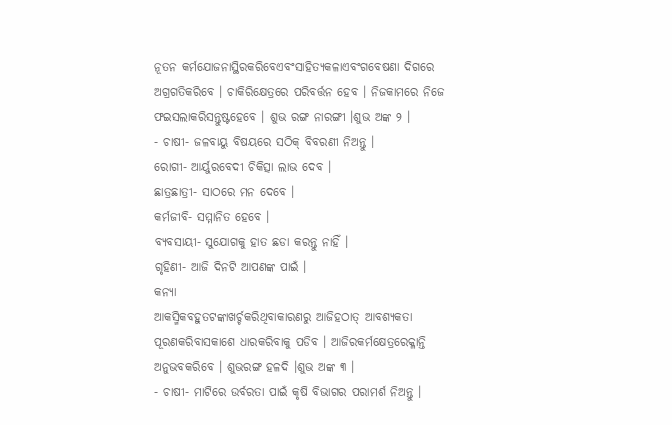ନୂତନ କର୍ମଯୋଜନାସ୍ଥିରକରିବେଏବଂସାହିତ୍ୟକଳାଏବଂଗବେଷଣା ଦିଗରେ
ଅଗ୍ରଗତିକରିବେ । ଚାକିରିକ୍ଷେତ୍ରରେ ପରିବର୍ତ୍ତନ ହେବ । ନିଜକାମରେ ନିଜେ
ଫଇସଲାକରିସନ୍ତୁଷ୍ଟହେବେ । ଶୁଭ ରଙ୍ଗ ନାରଙ୍ଗୀ ।ଶୁଭ ଅଙ୍କ ୨ ।
- ଚାଷୀ- ଜଳବାୟୁ ବିଷୟରେ ସଠିକ୍ ବିବରଣୀ ନିଅନ୍ତୁ ।
ରୋଗୀ- ଆର୍ୟୁରବେଦୀ ଚିକିତ୍ସା ଲାଭ ଦେବ ।
ଛାତ୍ରଛାତ୍ରୀ- ସାଠରେ ମନ ଦେବେ ।
କର୍ମଜୀବି- ସମ୍ମାନିତ ହେବେ ।
ବ୍ୟବସାୟୀ- ସୁଯୋଗକୁ ହାତ ଛଡା କରନ୍ତୁ ନାହିଁ ।
ଗୃହିଣୀ- ଆଜି ଦିନଟି ଆପଣଙ୍କ ପାଇଁ ।
କନ୍ୟା
ଆକସ୍ମିକବହୁତଟଙ୍କାଖର୍ଚ୍ଚକରିଥିବାକାରଣରୁ ଆଜିହଠାତ୍ ଆବଶ୍ୟକତା
ପୂରଣକରିବାସକାଶେ ଧାରକରିବାକୁ ପଡିବ । ଆଜିରକର୍ମକ୍ଷେତ୍ରରେକ୍ଳାନ୍ତି
ଅନୁଭବକରିବେ । ଶୁଭରଙ୍ଗ ହଳଦି ।ଶୁଭ ଅଙ୍କ ୩ ।
- ଚାଷୀ- ମାଟିରେ ଉର୍ବରତା ପାଇଁ କୃଷି ବିଭାଗର ପରାମର୍ଶ ନିଅନ୍ତୁ ।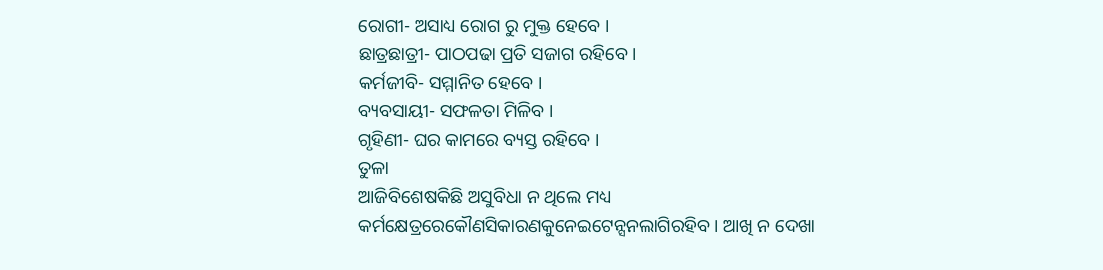ରୋଗୀ- ଅସାଧ୍ୟ ରୋଗ ରୁ ମୁକ୍ତ ହେବେ ।
ଛାତ୍ରଛାତ୍ରୀ- ପାଠପଢା ପ୍ରତି ସଜାଗ ରହିବେ ।
କର୍ମଜୀବି- ସମ୍ମାନିତ ହେବେ ।
ବ୍ୟବସାୟୀ- ସଫଳତା ମିଳିବ ।
ଗୃହିଣୀ- ଘର କାମରେ ବ୍ୟସ୍ତ ରହିବେ ।
ତୁଳା
ଆଜିବିଶେଷକିଛି ଅସୁବିଧା ନ ଥିଲେ ମଧ୍ୟ
କର୍ମକ୍ଷେତ୍ରରେକୌଣସିକାରଣକୁନେଇଟେନ୍ସନଲାଗିରହିବ । ଆଖି ନ ଦେଖା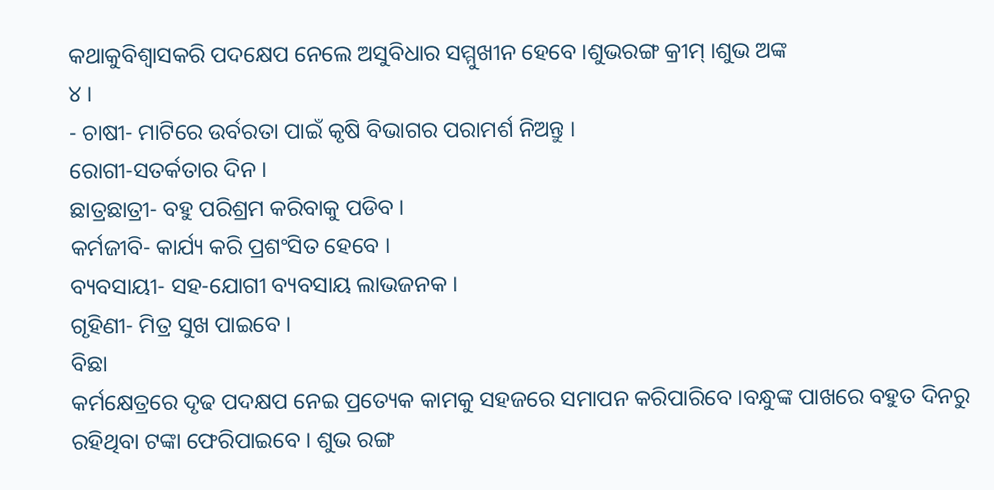କଥାକୁବିଶ୍ୱାସକରି ପଦକ୍ଷେପ ନେଲେ ଅସୁବିଧାର ସମ୍ମୁଖୀନ ହେବେ ।ଶୁଭରଙ୍ଗ କ୍ରୀମ୍ ।ଶୁଭ ଅଙ୍କ
୪ ।
- ଚାଷୀ- ମାଟିରେ ଉର୍ବରତା ପାଇଁ କୃଷି ବିଭାଗର ପରାମର୍ଶ ନିଅନ୍ତୁ ।
ରୋଗୀ-ସତର୍କତାର ଦିନ ।
ଛାତ୍ରଛାତ୍ରୀ- ବହୁ ପରିଶ୍ରମ କରିବାକୁ ପଡିବ ।
କର୍ମଜୀବି- କାର୍ଯ୍ୟ କରି ପ୍ରଶଂସିତ ହେବେ ।
ବ୍ୟବସାୟୀ- ସହ-ଯୋଗୀ ବ୍ୟବସାୟ ଲାଭଜନକ ।
ଗୃହିଣୀ- ମିତ୍ର ସୁଖ ପାଇବେ ।
ବିଛା
କର୍ମକ୍ଷେତ୍ରରେ ଦୃଢ ପଦକ୍ଷପ ନେଇ ପ୍ରତ୍ୟେକ କାମକୁ ସହଜରେ ସମାପନ କରିପାରିବେ ।ବନ୍ଧୁଙ୍କ ପାଖରେ ବହୁତ ଦିନରୁ ରହିଥିବା ଟଙ୍କା ଫେରିପାଇବେ । ଶୁଭ ରଙ୍ଗ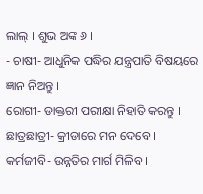ଲାଲ୍ । ଶୁଭ ଅଙ୍କ ୬ ।
- ଚାଷୀ- ଆଧୁନିକ ପଦ୍ଧିର ଯନ୍ତ୍ରପାତି ବିଷୟରେ ଜ୍ଞାନ ନିଅନ୍ତୁ ।
ରୋଗୀ- ଡାକ୍ତରୀ ପରୀକ୍ଷା ନିହାତି କରନ୍ତୁ ।
ଛାତ୍ରଛାତ୍ରୀ- କ୍ରୀଡାରେ ମନ ଦେବେ ।
କର୍ମଜୀବି- ଉନ୍ନତିର ମାର୍ଗ ମିଳିବ ।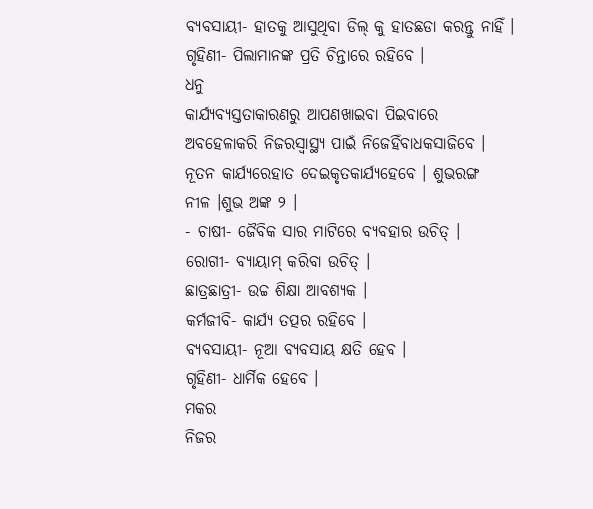ବ୍ୟବସାୟୀ- ହାତକୁ ଆସୁଥିବା ଡିଲ୍ କୁ ହାତଛଡା କରନ୍ତୁ ନାହିଁ ।
ଗୃହିଣୀ- ପିଲାମାନଙ୍କ ପ୍ରତି ଚିନ୍ତାରେ ରହିବେ ।
ଧନୁ
କାର୍ଯ୍ୟବ୍ୟସ୍ତତାକାରଣରୁ ଆପଣଖାଇବା ପିଇବାରେ ଅବହେଳାକରି ନିଜରସ୍ୱାସ୍ଥ୍ୟ ପାଇଁ ନିଜେହିଁବାଧକସାଜିବେ । ନୂତନ କାର୍ଯ୍ୟରେହାତ ଦେଇକୃତକାର୍ଯ୍ୟହେବେ । ଶୁଭରଙ୍ଗ
ନୀଳ ।ଶୁଭ ଅଙ୍କ ୨ ।
- ଚାଷୀ- ଜୈବିକ ସାର ମାଟିରେ ବ୍ୟବହାର ଉଚିତ୍ ।
ରୋଗୀ- ବ୍ୟାୟାମ୍ କରିବା ଉଚିତ୍ ।
ଛାତ୍ରଛାତ୍ରୀ- ଉଚ୍ଚ ଶିକ୍ଷା ଆବଶ୍ୟକ ।
କର୍ମଜୀବି- କାର୍ଯ୍ୟ ତତ୍ପର ରହିବେ ।
ବ୍ୟବସାୟୀ- ନୂଆ ବ୍ୟବସାୟ କ୍ଷତି ହେବ ।
ଗୃହିଣୀ- ଧାର୍ମିକ ହେବେ ।
ମକର
ନିଜର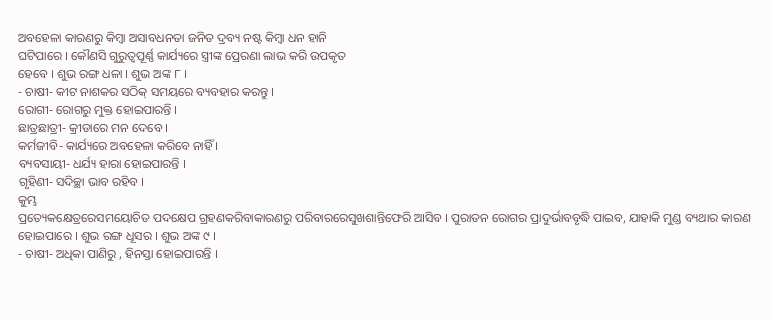ଅବହେଳା କାରଣରୁ କିମ୍ବା ଅସାବଧନତା ଜନିତ ଦ୍ରବ୍ୟ ନଷ୍ଟ କିମ୍ବା ଧନ ହାନି
ଘଟିପାରେ । କୌଣସି ଗୁରୁତ୍ୱପୂର୍ଣ୍ଣ କାର୍ଯ୍ୟରେ ସ୍ତ୍ରୀଙ୍କ ପ୍ରେରଣା ଲାଭ କରି ଉପକୃତ
ହେବେ । ଶୁଭ ରଙ୍ଗ ଧଳା । ଶୁଭ ଅଙ୍କ ୮ ।
- ଚାଷୀ- କୀଟ ନାଶକର ସଠିକ୍ ସମୟରେ ବ୍ୟବହାର କରନ୍ତୁ ।
ରୋଗୀ- ରୋଗରୁ ମୁକ୍ତ ହୋଇପାରନ୍ତି ।
ଛାତ୍ରଛାତ୍ରୀ- କ୍ରୀଡାରେ ମନ ଦେବେ ।
କର୍ମଜୀବି- କାର୍ଯ୍ୟରେ ଅବହେଳା କରିବେ ନାହିଁ ।
ବ୍ୟବସାୟୀ- ଧର୍ଯ୍ୟ ହାରା ହୋଇପାରନ୍ତି ।
ଗୃହିଣୀ- ସଦିଚ୍ଛା ଭାବ ରହିବ ।
କୁମ୍ଭ
ପ୍ରତ୍ୟେକକ୍ଷେତ୍ରରେସମୟୋଚିତ ପଦକ୍ଷେପ ଗ୍ରହଣକରିବାକାରଣରୁ ପରିବାରରେସୁଖଶାନ୍ତିଫେରି ଆସିବ । ପୁରାତନ ରୋଗର ପ୍ରାଦୁର୍ଭାବବୃଦ୍ଧି ପାଇବ, ଯାହାକି ମୁଣ୍ଡ ବ୍ୟଥାର କାରଣ ହୋଇପାରେ । ଶୁଭ ରଙ୍ଗ ଧୂସର । ଶୁଭ ଅଙ୍କ ୯ ।
- ଚାଷୀ- ଅଧିକା ପାଣିରୁ , ହିନସ୍ତା ହୋଇପାରନ୍ତି ।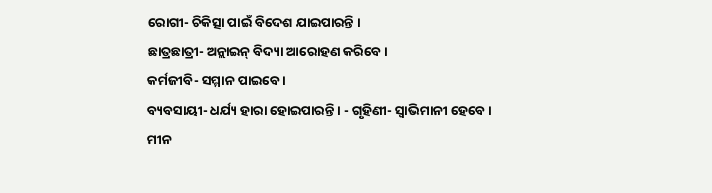ରୋଗୀ- ଚିକିତ୍ସା ପାଇଁ ବିଦେଶ ଯାଇପାରନ୍ତି ।
ଛାତ୍ରଛାତ୍ରୀ- ଅନ୍ଲାଇନ୍ ବିଦ୍ୟା ଆରୋହଣ କରିବେ ।
କର୍ମଜୀବି- ସମ୍ମାନ ପାଇବେ ।
ବ୍ୟବସାୟୀ- ଧର୍ଯ୍ୟ ହାରା ହୋଇପାରନ୍ତି । - ଗୃହିଣୀ- ସ୍ୱାଭିମାନୀ ହେବେ ।
ମୀନ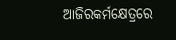ଆଜିରକର୍ମକ୍ଷେତ୍ରରେ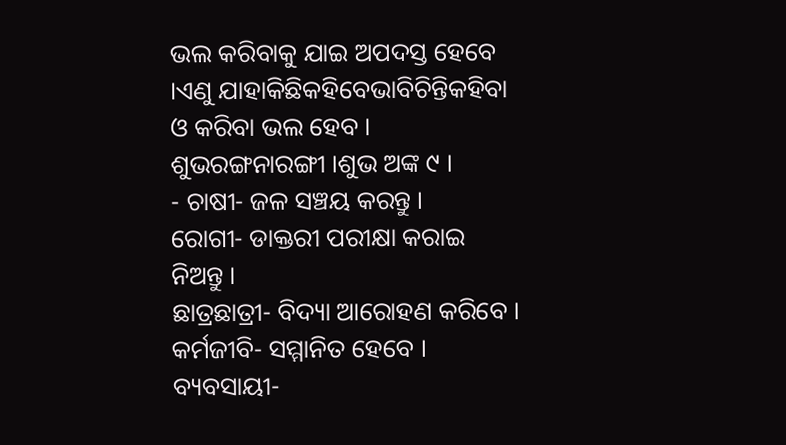ଭଲ କରିବାକୁ ଯାଇ ଅପଦସ୍ତ ହେବେ ।ଏଣୁ ଯାହାକିଛିକହିବେଭାବିଚିନ୍ତିକହିବା ଓ କରିବା ଭଲ ହେବ । ଶୁଭରଙ୍ଗନାରଙ୍ଗୀ ।ଶୁଭ ଅଙ୍କ ୯ ।
- ଚାଷୀ- ଜଳ ସଞ୍ଚୟ କରନ୍ତୁ ।
ରୋଗୀ- ଡାକ୍ତରୀ ପରୀକ୍ଷା କରାଇ ନିଅନ୍ତୁ ।
ଛାତ୍ରଛାତ୍ରୀ- ବିଦ୍ୟା ଆରୋହଣ କରିବେ ।
କର୍ମଜୀବି- ସମ୍ମାନିତ ହେବେ ।
ବ୍ୟବସାୟୀ-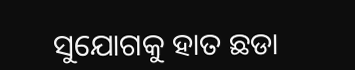ସୁଯୋଗକୁ ହାତ ଛଡା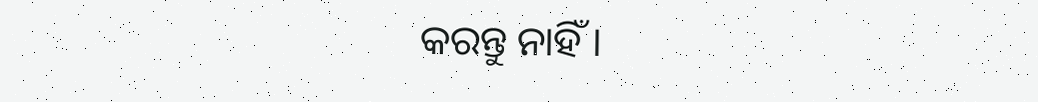କରନ୍ତୁ ନାହିଁ ।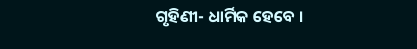ଗୃହିଣୀ- ଧାର୍ମିକ ହେବେ ।